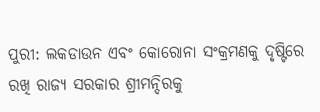ପୁରୀ: ଲକଡାଉନ ଏବଂ କୋରୋନା ସଂକ୍ରମଣକୁ ଦୃଷ୍ଟିରେ ରଖି ରାଜ୍ୟ ସରକାର ଶ୍ରୀମନ୍ଦିରକୁ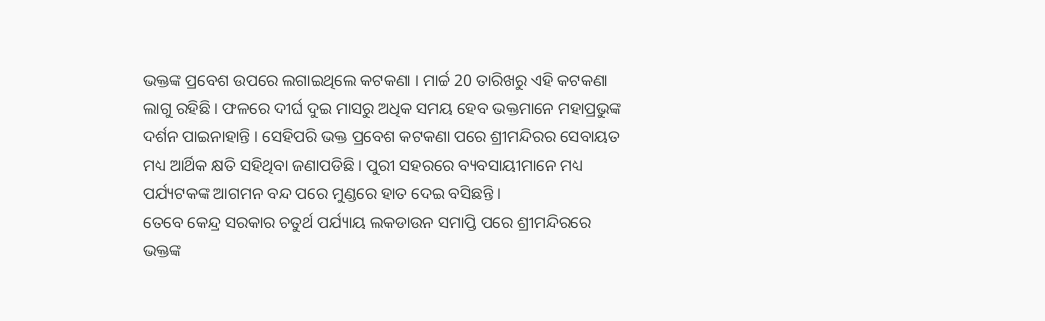ଭକ୍ତଙ୍କ ପ୍ରବେଶ ଉପରେ ଲଗାଇଥିଲେ କଟକଣା । ମାର୍ଚ୍ଚ 20 ତାରିଖରୁ ଏହି କଟକଣା ଲାଗୁ ରହିଛି । ଫଳରେ ଦୀର୍ଘ ଦୁଇ ମାସରୁ ଅଧିକ ସମୟ ହେବ ଭକ୍ତମାନେ ମହାପ୍ରଭୁଙ୍କ ଦର୍ଶନ ପାଇନାହାନ୍ତି । ସେହିପରି ଭକ୍ତ ପ୍ରବେଶ କଟକଣା ପରେ ଶ୍ରୀମନ୍ଦିରର ସେବାୟତ ମଧ୍ୟ ଆର୍ଥିକ କ୍ଷତି ସହିଥିବା ଜଣାପଡିଛି । ପୁରୀ ସହରରେ ବ୍ୟବସାୟୀମାନେ ମଧ୍ୟ ପର୍ଯ୍ୟଟକଙ୍କ ଆଗମନ ବନ୍ଦ ପରେ ମୁଣ୍ଡରେ ହାତ ଦେଇ ବସିଛନ୍ତି ।
ତେବେ କେନ୍ଦ୍ର ସରକାର ଚତୁର୍ଥ ପର୍ଯ୍ୟାୟ ଲକଡାଉନ ସମାପ୍ତି ପରେ ଶ୍ରୀମନ୍ଦିରରେ ଭକ୍ତଙ୍କ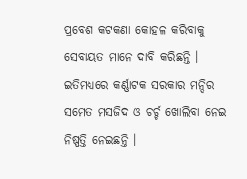ପ୍ରବେଶ କଟକଣା କୋହଳ କରିବାକୁ ସେବାୟତ ମାନେ ଦାବି କରିଛନ୍ତି । ଇତିମଧ୍ୟରେ କର୍ଣ୍ଣାଟକ ସରକାର ମନ୍ଦିର ସମେତ ମସଜିଦ ଓ ଚର୍ଚ୍ଚ ଖୋଲିବା ନେଇ ନିଷ୍ପତ୍ତି ନେଇଛନ୍ତି ।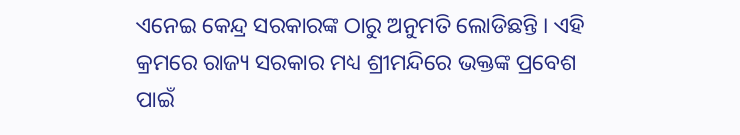ଏନେଇ କେନ୍ଦ୍ର ସରକାରଙ୍କ ଠାରୁ ଅନୁମତି ଲୋଡିଛନ୍ତି । ଏହି କ୍ରମରେ ରାଜ୍ୟ ସରକାର ମଧ୍ୟ ଶ୍ରୀମନ୍ଦିରେ ଭକ୍ତଙ୍କ ପ୍ରବେଶ ପାଇଁ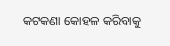କଟକଣା କୋହଳ କରିବାକୁ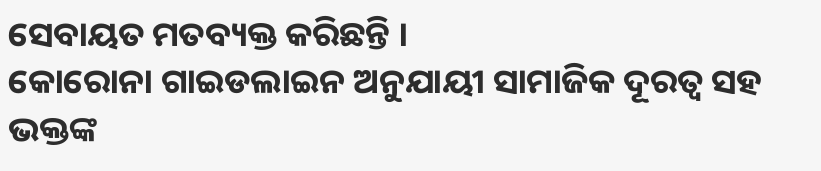ସେବାୟତ ମତବ୍ୟକ୍ତ କରିଛନ୍ତି ।
କୋରୋନା ଗାଇଡଲାଇନ ଅନୁଯାୟୀ ସାମାଜିକ ଦୂରତ୍ବ ସହ ଭକ୍ତଙ୍କ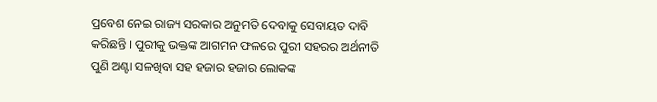ପ୍ରବେଶ ନେଇ ରାଜ୍ୟ ସରକାର ଅନୁମତି ଦେବାକୁ ସେବାୟତ ଦାବି କରିଛନ୍ତି । ପୁରୀକୁ ଭକ୍ତଙ୍କ ଆଗମନ ଫଳରେ ପୁରୀ ସହରର ଅର୍ଥନୀତି ପୁଣି ଅଣ୍ଟା ସଳଖିବା ସହ ହଜାର ହଜାର ଲୋକଙ୍କ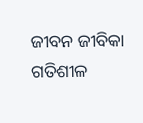ଜୀବନ ଜୀବିକା ଗତିଶୀଳ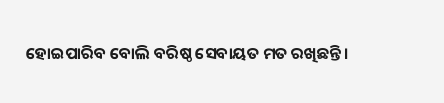ହୋଇପାରିବ ବୋଲି ବରିଷ୍ଠ ସେବାୟତ ମତ ରଖିଛନ୍ତି ।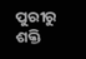ପୁରୀରୁ ଶକ୍ତି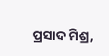ପ୍ରସାଦ ମିଶ୍ର,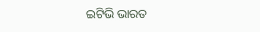ଇଟିଭି ଭାରତ